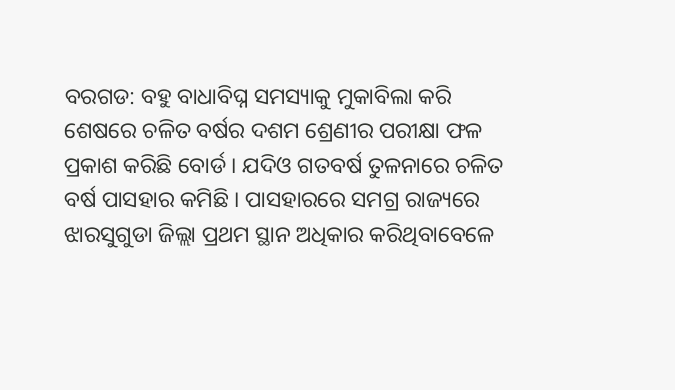ବରଗଡ: ବହୁ ବାଧାବିଘ୍ନ ସମସ୍ୟାକୁ ମୁକାବିଲା କରି ଶେଷରେ ଚଳିତ ବର୍ଷର ଦଶମ ଶ୍ରେଣୀର ପରୀକ୍ଷା ଫଳ ପ୍ରକାଶ କରିଛି ବୋର୍ଡ । ଯଦିଓ ଗତବର୍ଷ ତୁଳନାରେ ଚଳିତ ବର୍ଷ ପାସହାର କମିଛି । ପାସହାରରେ ସମଗ୍ର ରାଜ୍ୟରେ ଝାରସୁଗୁଡା ଜିଲ୍ଲା ପ୍ରଥମ ସ୍ଥାନ ଅଧିକାର କରିଥିବାବେଳେ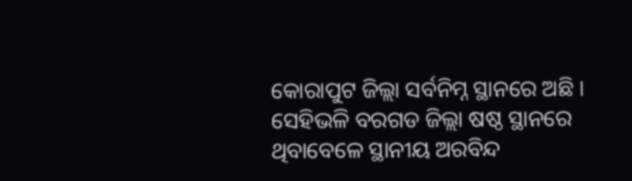କୋରାପୁଟ ଜିଲ୍ଲା ସର୍ବନିମ୍ନ ସ୍ଥାନରେ ଅଛି ।
ସେହିଭଳି ବରଗଡ ଜିଲ୍ଲା ଷଷ୍ଠ ସ୍ଥାନରେ ଥିବାବେଳେ ସ୍ଥାନୀୟ ଅରବିନ୍ଦ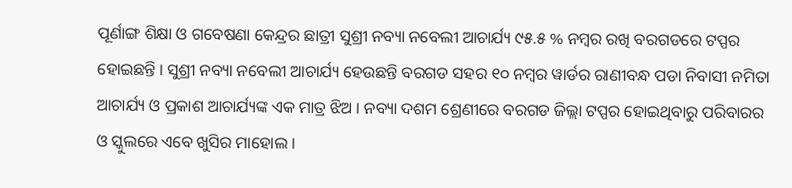ପୂର୍ଣାଙ୍ଗ ଶିକ୍ଷା ଓ ଗବେଷଣା କେନ୍ଦ୍ରର ଛାତ୍ରୀ ସୁଶ୍ରୀ ନବ୍ୟା ନବେଲୀ ଆଚାର୍ଯ୍ୟ ୯୫.୫ % ନମ୍ବର ରଖି ବରଗଡରେ ଟପ୍ପର ହୋଇଛନ୍ତି । ସୁଶ୍ରୀ ନବ୍ୟା ନବେଲୀ ଆଚାର୍ଯ୍ୟ ହେଉଛନ୍ତି ବରଗଡ ସହର ୧୦ ନମ୍ବର ୱାର୍ଡର ରାଣୀବନ୍ଧ ପଡା ନିବାସୀ ନମିତା ଆଚାର୍ଯ୍ୟ ଓ ପ୍ରକାଶ ଆଚାର୍ଯ୍ୟଙ୍କ ଏକ ମାତ୍ର ଝିଅ । ନବ୍ୟା ଦଶମ ଶ୍ରେଣୀରେ ବରଗଡ ଜିଲ୍ଲା ଟପ୍ପର ହୋଇଥିବାରୁ ପରିବାରର ଓ ସ୍କୁଲରେ ଏବେ ଖୁସିର ମାହୋଲ ।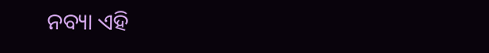ନବ୍ୟା ଏହି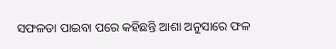ସଫଳତା ପାଇବା ପରେ କହିଛନ୍ତି ଆଶା ଅନୁସାରେ ଫଳ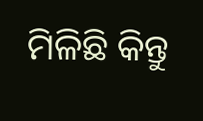ମିଳିଛି କିନ୍ତୁ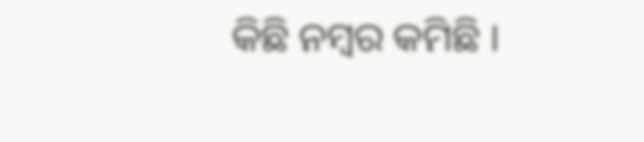କିଛି ନମ୍ବର କମିଛି ।